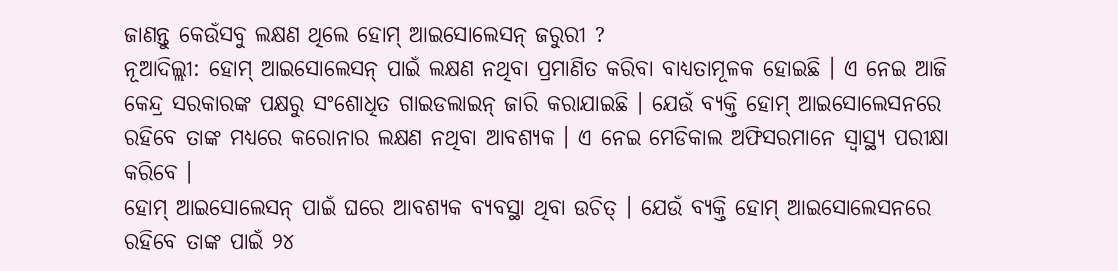ଜାଣନ୍ତୁ କେଉଁସବୁ ଲକ୍ଷଣ ଥିଲେ ହୋମ୍ ଆଇସୋଲେସନ୍ ଜରୁରୀ ?
ନୂଆଦିଲ୍ଲୀ: ହୋମ୍ ଆଇସୋଲେସନ୍ ପାଇଁ ଲକ୍ଷଣ ନଥିବା ପ୍ରମାଣିତ କରିବା ବାଧ୍ୟତାମୂଳକ ହୋଇଛି । ଏ ନେଇ ଆଜି କେନ୍ଦ୍ର ସରକାରଙ୍କ ପକ୍ଷରୁ ସଂଶୋଧିତ ଗାଇଡଲାଇନ୍ ଜାରି କରାଯାଇଛି । ଯେଉଁ ବ୍ୟକ୍ତି ହୋମ୍ ଆଇସୋଲେସନରେ ରହିବେ ତାଙ୍କ ମଧ୍ୟରେ କରୋନାର ଲକ୍ଷଣ ନଥିବା ଆବଶ୍ୟକ । ଏ ନେଇ ମେଡିକାଲ ଅଫିସରମାନେ ସ୍ୱାସ୍ଥ୍ୟ ପରୀକ୍ଷା କରିବେ ।
ହୋମ୍ ଆଇସୋଲେସନ୍ ପାଇଁ ଘରେ ଆବଶ୍ୟକ ବ୍ୟବସ୍ଥା ଥିବା ଉଚିତ୍ । ଯେଉଁ ବ୍ୟକ୍ତି ହୋମ୍ ଆଇସୋଲେସନରେ ରହିବେ ତାଙ୍କ ପାଇଁ ୨୪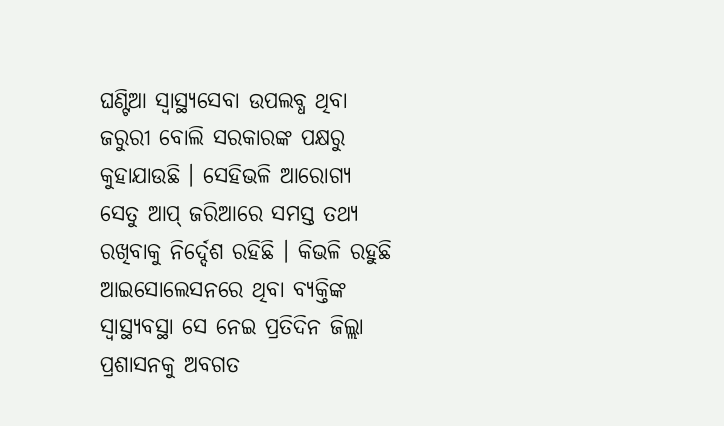ଘଣ୍ଟିଆ ସ୍ୱାସ୍ଥ୍ୟସେବା ଉପଲବ୍ଧ ଥିବା ଜରୁରୀ ବୋଲି ସରକାରଙ୍କ ପକ୍ଷରୁ କୁହାଯାଉଛି । ସେହିଭଳି ଆରୋଗ୍ୟ ସେତୁ ଆପ୍ ଜରିଆରେ ସମସ୍ତ ତଥ୍ୟ ରଖିବାକୁ ନିର୍ଦ୍ଦେଶ ରହିଛି । କିଭଳି ରହୁଛି ଆଇସୋଲେସନରେ ଥିବା ବ୍ୟକ୍ତିଙ୍କ ସ୍ୱାସ୍ଥ୍ୟବସ୍ଥା ସେ ନେଇ ପ୍ରତିଦିନ ଜିଲ୍ଲା ପ୍ରଶାସନକୁ ଅବଗତ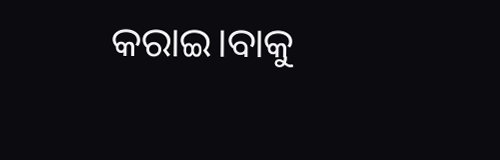କରାଇ।ବାକୁ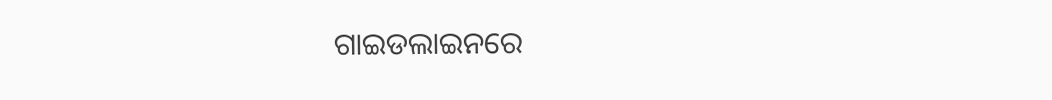ଗାଇଡଲାଇନରେ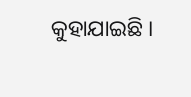କୁହାଯାଇଛି ।